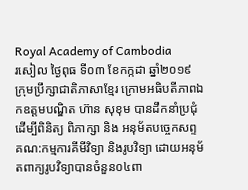Royal Academy of Cambodia
រសៀល ថ្ងៃពុធ ទី០៣ ខែកក្កដា ឆ្នាំ២០១៩ ក្រុមប្រឹក្សាជាតិភាសាខ្មែរ ក្រោមអធិបតីភាពឯកឧត្តមបណ្ឌិត ហ៊ាន សុខុម បានដឹកនាំប្រជុំដើម្បីពិនិត្យ ពិភាក្សា និង អនុម័តបច្ចេកសព្ទ គណ:កម្មការគីមីវិទ្យា និងរូបវិទ្យា ដោយអនុម័តពាក្យរូបវិទ្យាបានចំនួន០៤ពា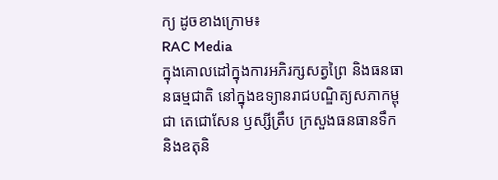ក្យ ដូចខាងក្រោម៖
RAC Media
ក្នុងគោលដៅក្នុងការអភិរក្សសត្វព្រៃ និងធនធានធម្មជាតិ នៅក្នុងឧទ្យានរាជបណ្ឌិត្យសភាកម្ពុជា តេជោសែន ឫស្សីត្រឹប ក្រសួងធនធានទឹក និងឧតុនិ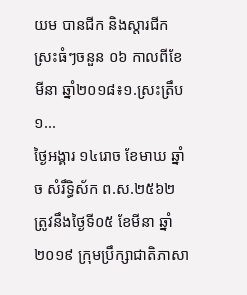យម បានជីក និងស្តារជីកស្រះធំៗចនួន ០៦ កាលពីខែមីនា ឆ្នាំ២០១៨៖១.ស្រះត្រឹប ១...
ថ្ងៃអង្គារ ១៤រោច ខែមាឃ ឆ្នាំច សំរឹទ្ធិស័ក ព.ស.២៥៦២ ត្រូវនឹងថ្ងៃទី០៥ ខែមីនា ឆ្នាំ២០១៩ ក្រុមប្រឹក្សាជាតិភាសា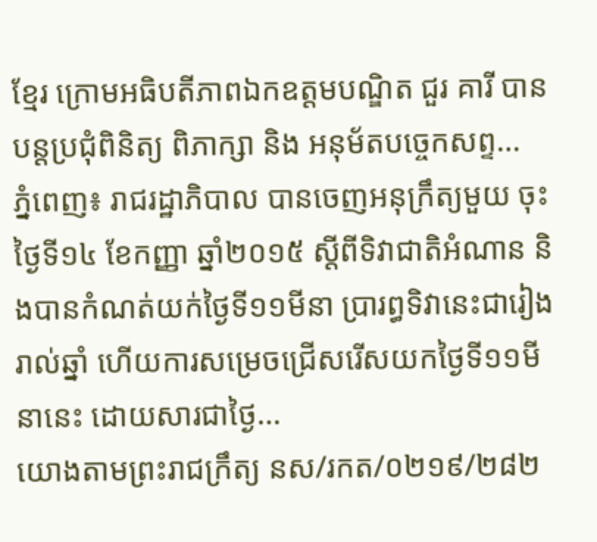ខ្មែរ ក្រោមអធិបតីភាពឯកឧត្តមបណ្ឌិត ជួរ គារី បានបន្តប្រជុំពិនិត្យ ពិភាក្សា និង អនុម័តបច្ចេកសព្ទ...
ភ្នំពេញ៖ រាជរដ្ឋាភិបាល បានចេញអនុក្រឹត្យមួយ ចុះថ្ងៃទី១៤ ខែកញ្ញា ឆ្នាំ២០១៥ ស្តីពីទិវាជាតិអំណាន និងបានកំណត់យក់ថ្ងៃទី១១មីនា ប្រារព្ធទិវានេះជារៀងរាល់ឆ្នាំ ហើយការសម្រេចជ្រើសរើសយកថ្ងៃទី១១មីនានេះ ដោយសារជាថ្ងៃ...
យោងតាមព្រះរាជក្រឹត្យ នស/រកត/០២១៩/២៨២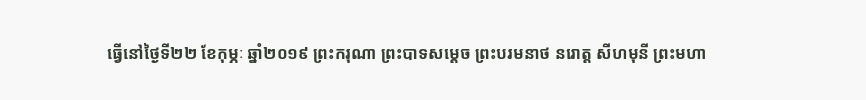ធ្វើនៅថ្ងៃទី២២ ខែកុម្ភៈ ឆ្នាំ២០១៩ ព្រះករុណា ព្រះបាទសម្ដេច ព្រះបរមនាថ នរោត្ត សីហមុនី ព្រះមហា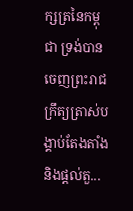ក្សត្រនៃកម្ពុជា ទ្រង់បានចេញព្រះរាជក្រឹត្យត្រាស់បង្គាប់តែងតាំង និងផ្ដល់តួ...